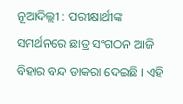ନୂଆଦିଲ୍ଲୀ : ପରୀକ୍ଷାର୍ଥୀଙ୍କ ସମର୍ଥନରେ ଛାତ୍ର ସଂଗଠନ ଆଜି ବିହାର ବନ୍ଦ ଡାକରା ଦେଇଛି । ଏହି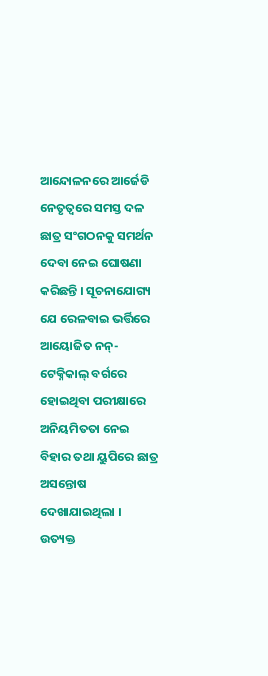ଆନ୍ଦୋଳନରେ ଆର୍ଜେଡି ନେତୃତ୍ୱରେ ସମସ୍ତ ଦଳ ଛାତ୍ର ସଂଗଠନକୁ ସମର୍ଥନ ଦେବା ନେଇ ଘୋଷଣା କରିଛନ୍ତି । ସୂଚନାଯୋଗ୍ୟ ଯେ ରେଳବାଇ ଭର୍ତ୍ତିରେ ଆୟୋଜିତ ନନ୍-ଟେକ୍ନିକାଲ୍ ବର୍ଗରେ ହୋଇଥିବା ପରୀକ୍ଷାରେ ଅନିୟମିତତା ନେଇ ବିହାର ତଥା ୟୁପିରେ ଛାତ୍ର ଅସନ୍ତୋଷ ଦେଖାଯାଇଥିଲା । ଉତ୍ୟକ୍ତ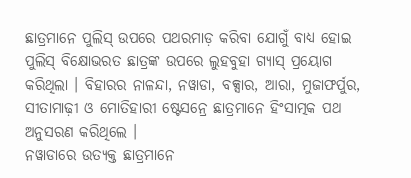ଛାତ୍ରମାନେ ପୁଲିସ୍ ଉପରେ ପଥରମାଡ଼ କରିବା ଯୋଗୁଁ ବାଧ୍ୟ ହୋଇ ପୁଲିସ୍ ବିକ୍ଷୋଭରତ ଛାତ୍ରଙ୍କ ଉପରେ ଲୁହବୁହା ଗ୍ୟାସ୍ ପ୍ରୟୋଗ କରିଥିଲା । ବିହାରର ନାଳନ୍ଦା, ନୱାଡା, ବକ୍ସାର, ଆରା, ମୁଜାଫର୍ପୁର, ସୀତାମାଢ଼ୀ ଓ ମୋତିହାରୀ ଷ୍ଟେସନ୍ରେ ଛାତ୍ରମାନେ ହିଂସାତ୍ମକ ପଥ ଅନୁସରଣ କରିଥିଲେ ।
ନୱାଡାରେ ଉତ୍ୟକ୍ତ ଛାତ୍ରମାନେ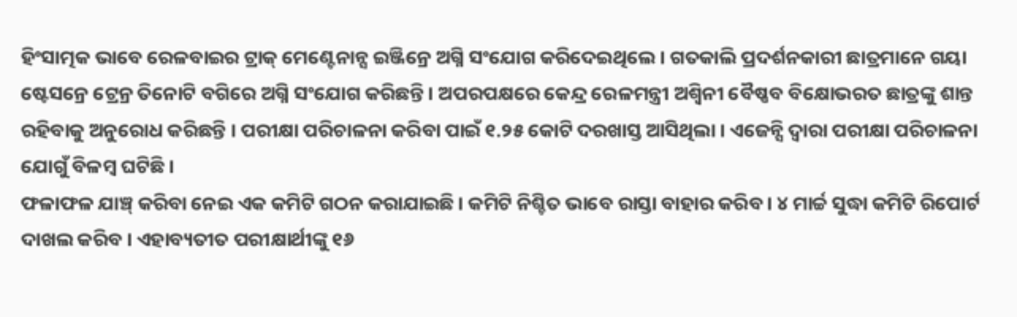ହିଂସାତ୍ମକ ଭାବେ ରେଳବାଇର ଟ୍ରାକ୍ ମେଣ୍ଟେନାନ୍ସ ଇଞ୍ଜିନ୍ରେ ଅଗ୍ନି ସଂଯୋଗ କରିଦେଇଥିଲେ । ଗତକାଲି ପ୍ରଦର୍ଶନକାରୀ ଛାତ୍ରମାନେ ଗୟା ଷ୍ଟେସନ୍ରେ ଟ୍ରେନ୍ର ତିନୋଟି ବଗିରେ ଅଗ୍ନି ସଂଯୋଗ କରିଛନ୍ତି । ଅପରପକ୍ଷରେ କେନ୍ଦ୍ର ରେଳମନ୍ତ୍ରୀ ଅଶ୍ୱିନୀ ବୈଷ୍ଣବ ବିକ୍ଷୋଭରତ ଛାତ୍ରଙ୍କୁ ଶାନ୍ତ ରହିବାକୁ ଅନୁରୋଧ କରିଛନ୍ତି । ପରୀକ୍ଷା ପରିଚାଳନା କରିବା ପାଇଁ ୧.୨୫ କୋଟି ଦରଖାସ୍ତ ଆସିଥିଲା । ଏଜେନ୍ସି ଦ୍ୱାରା ପରୀକ୍ଷା ପରିଚାଳନା ଯୋଗୁଁ ବିଳମ୍ବ ଘଟିଛି ।
ଫଳାଫଳ ଯାଞ୍ଚ୍ କରିବା ନେଇ ଏକ କମିଟି ଗଠନ କରାଯାଇଛି । କମିଟି ନିଶ୍ଚିତ ଭାବେ ରାସ୍ତା ବାହାର କରିବ । ୪ ମାର୍ଚ୍ଚ ସୁଦ୍ଧା କମିଟି ରିପୋର୍ଟ ଦାଖଲ କରିବ । ଏହାବ୍ୟତୀତ ପରୀକ୍ଷାର୍ଥୀଙ୍କୁ ୧୬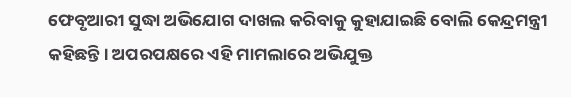ଫେବୃଆରୀ ସୁଦ୍ଧା ଅଭିଯୋଗ ଦାଖଲ କରିବାକୁ କୁହାଯାଇଛି ବୋଲି କେନ୍ଦ୍ରମନ୍ତ୍ରୀ କହିଛନ୍ତି । ଅପରପକ୍ଷରେ ଏହି ମାମଲାରେ ଅଭିଯୁକ୍ତ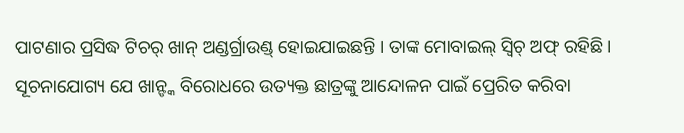ପାଟଣାର ପ୍ରସିଦ୍ଧ ଟିଚର୍ ଖାନ୍ ଅଣ୍ଡର୍ଗ୍ରାଉଣ୍ଡ୍ ହୋଇଯାଇଛନ୍ତି । ତାଙ୍କ ମୋବାଇଲ୍ ସ୍ୱିଚ୍ ଅଫ୍ ରହିଛି । ସୂଚନାଯୋଗ୍ୟ ଯେ ଖାନ୍ଙ୍କ ବିରୋଧରେ ଉତ୍ୟକ୍ତ ଛାତ୍ରଙ୍କୁ ଆନ୍ଦୋଳନ ପାଇଁ ପ୍ରେରିତ କରିବା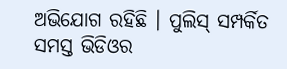ଅଭିଯୋଗ ରହିଛି । ପୁଲିସ୍ ସମ୍ପର୍କିତ ସମସ୍ତ ଭିଡିଓର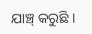ଯାଞ୍ଚ୍ କରୁଛି ।